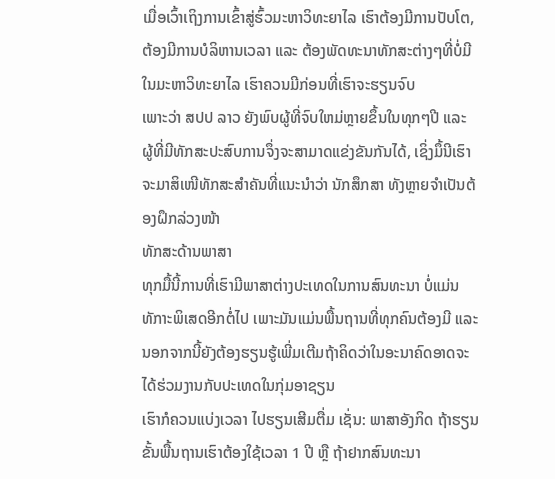ເມື່ອເວົ້າເຖິງການເຂົ້າສູ່ຮົ້ວມະຫາວິທະຍາໄລ ເຮົາຕ້ອງມີການປັບໂຕ, ຕ້ອງມີການບໍລິຫານເວລາ ແລະ ຕ້ອງພັດທະນາທັກສະຕ່າງໆທີ່ບໍ່ມີໃນມະຫາວິທະຍາໄລ ເຮົາຄວນມີກ່ອນທີ່ເຮົາຈະຮຽນຈົບ
ເພາະວ່າ ສປປ ລາວ ຍັງພົບຜູ້ທີ່ຈົບໃຫມ່ຫຼາຍຂຶ້ນໃນທຸກໆປີ ແລະ ຜູ້ທີ່ມີທັກສະປະສົບການຈຶ່ງຈະສາມາດແຂ່ງຂັນກັນໄດ້, ເຊິ່ງມຶ້ນີເຮົາຈະມາສິເໜີທັກສະສຳຄັນທີ່ແນະນຳວ່າ ນັກສຶກສາ ທັງຫຼາຍຈຳເປັນຕ້ອງຝຶກລ່ວງໜ້າ
ທັກສະດ້ານພາສາ
ທຸກມື້ນີ້ການທີ່ເຮົາມີພາສາຕ່າງປະເທດໃນການສົນທະນາ ບໍ່ແມ່ນທັກາະພິເສດອີກຕໍ່ໄປ ເພາະມັນແມ່ນພື້ນຖານທີ່ທຸກຄົນຕ້ອງມີ ແລະ ນອກຈາກນີ້ຍັງຕ້ອງຮຽນຮູ້ເພີ່ມເຕີມຖ້າຄິດວ່າໃນອະນາຄົດອາດຈະໄດ້ຮ່ວມງານກັບປະເທດໃນກຸ່ມອາຊຽນ
ເຮົາກໍຄວນແບ່ງເວລາ ໄປຮຽນເສີມຕື່ມ ເຊັ່ນ: ພາສາອັງກິດ ຖ້າຮຽນຂັ້ນພື້ນຖານເຮົາຕ້ອງໃຊ້ເວລາ 1 ປີ ຫຼື ຖ້າຢາກສົນທະນາ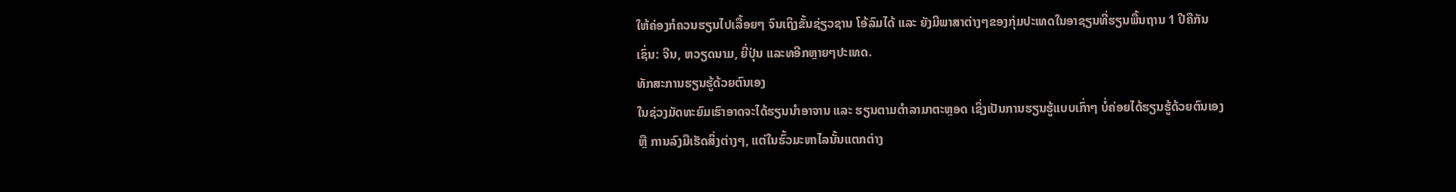ໃຫ້ຄ່ອງກໍຄວນຮຽນໄປເລື້ອຍໆ ຈົນເຖິງຂັ້ນຊ່ຽວຊານ ໂອ້ລົມໄດ້ ແລະ ຍັງມີພາສາຕ່າງໆຂອງກຸ່ມປະເທດໃນອາຊຽນທີ່ຮຽນພື້ນຖານ 1 ປີຄືກັນເຊົ່ນ: ຈີນ, ຫວຽດນາມ, ຍີ່ປຸ່ນ ແລະທອີກຫຼາຍໆປະເທດ.
ທັກສະການຮຽນຮູ້ດ້ວຍຕົນເອງ
ໃນຊ່ວງມັດທະຍົມເຮົາອາດຈະໄດ້ຮຽນນໍາອາຈານ ແລະ ຮຽນຕາມຕຳລາມາຕະຫຼອດ ເຊິ່ງເປັນການຮຽນຮູ້ແບບເກົ່າໆ ບໍ່ຄ່ອຍໄດ້ຮຽນຮູ້ດ້ວຍຕົນເອງ ຫຼື ການລົງມືເຮັດສິ່ງຕ່າງໆ, ແຕ່ໃນຮົ້ວມະຫາໄລນັ້ນແຕກຕ່າງ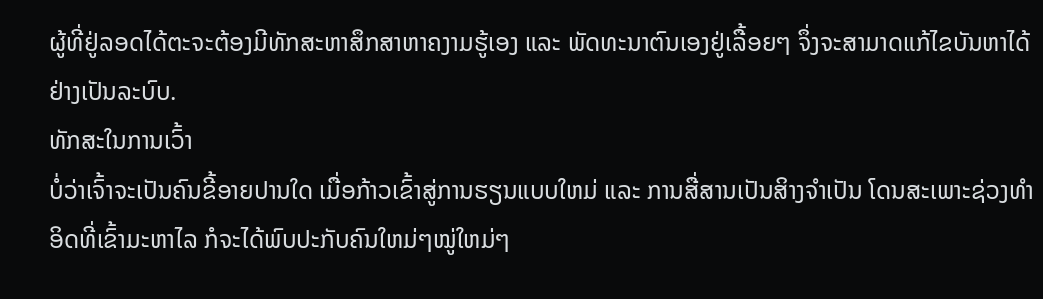ຜູ້ທີ່ຢູ່ລອດໄດ້ຕະຈະຕ້ອງມີທັກສະຫາສຶກສາຫາຄງາມຮູ້ເອງ ແລະ ພັດທະນາຕົນເອງຢູ່ເລື້ອຍໆ ຈຶ່ງຈະສາມາດແກ້ໄຂບັນຫາໄດ້ຢ່າງເປັນລະບົບ.
ທັກສະໃນການເວົ້າ
ບໍ່ວ່າເຈົ້າຈະເປັນຄົນຂີ້ອາຍປານໃດ ເມື່ອກ້າວເຂົ້າສູ່ການຮຽນແບບໃຫມ່ ແລະ ການສື່ສານເປັນສິາງຈຳເປັນ ໂດນສະເພາະຊ່ວງທຳອິດທີ່ເຂົ້າມະຫາໄລ ກໍຈະໄດ້ພົບປະກັບຄົນໃຫມ່ໆໝູ່ໃຫມ່ໆ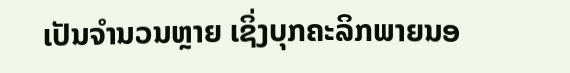ເປັນຈຳນວນຫຼາຍ ເຊິ່ງບຸກຄະລິກພາຍນອ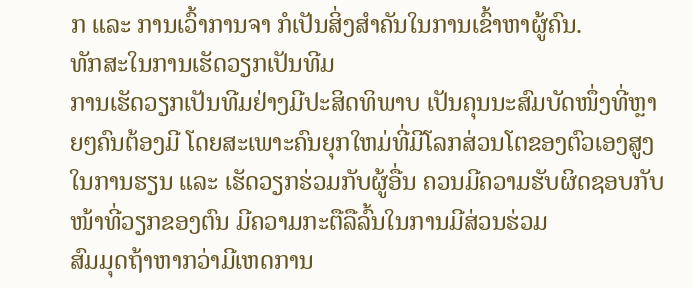ກ ແລະ ການເວົ້າການຈາ ກໍເປັນສິ່ງສຳຄັນໃນການເຂົ້າຫາຜູ້ຄົນ.
ທັກສະໃນການເຮັດວຽກເປັນທີມ
ການເຮັດວຽກເປັນທີມຢ່າງມີປະສິດທິພາບ ເປັນຄຸນນະສົມບັດໜຶ່ງທີ່ຫຼາຍໆຄົນຕ້ອງມີ ໂດຍສະເພາະຄົນຍຸກໃຫມ່ທີ່ມີໂລກສ່ວນໂຕຂອງຕົວເອງສູງ ໃນການຮຽນ ແລະ ເຮັດວຽກຮ່ວມກັບຜູ້ອື່ນ ຄວນມີຄວາມຮັບຜິດຊອບກັບໜ້າທີ່ວຽກຂອງຕົນ ມີຄວາມກະຕືລືລົ້ນໃນການມີສ່ວນຮ່ວມ
ສົມມຸດຖ້າຫາກວ່າມີເຫດການ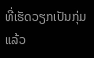ທີ່ເຮັດວຽກເປັນກຸ່ມ ແລ້ວ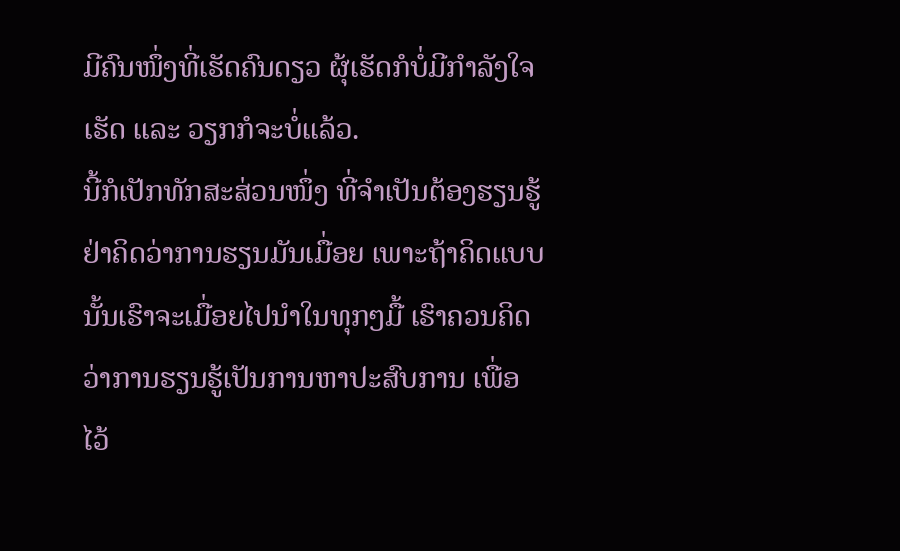ມີຄົນໜຶ່ງທີ່ເຮັດຄົນດຽວ ຜຸ້ເຮັດກໍບໍ່ມີກຳລັງໃຈເຮັດ ແລະ ວຽກກໍຈະບໍ່ແລ້ວ.
ນີ້ກໍເປັກທັກສະສ່ວນໜຶ່ງ ທີ່ຈຳເປັນຕ້ອງຮຽນຮູ້ ຢ່າຄິດວ່າການຮຽນມັນເມື່ອຍ ເພາະຖ້າຄິດແບບນັ້ນເຮົາຈະເມື່ອຍໄປນໍາໃນທຸກໆມື້ ເຮົາຄວນຄິດວ່າການຮຽນຮູ້ເປັນການຫາປະສົບການ ເພື່ອໄວ້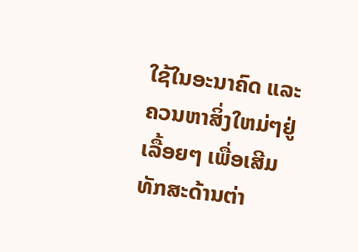ໃຊ້ໃນອະນາຄົດ ແລະ ຄວນຫາສິ່ງໃຫມ່ໆຢູ່ເລື້ອຍໆ ເພື່ອເສີມທັກສະດ້ານຕ່າ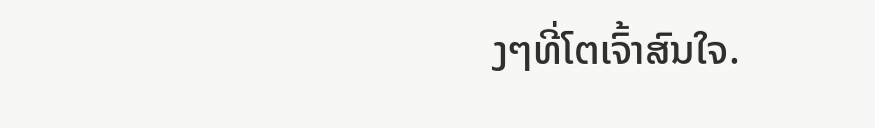ງໆທີ່ໂຕເຈົ້າສົນໃຈ.